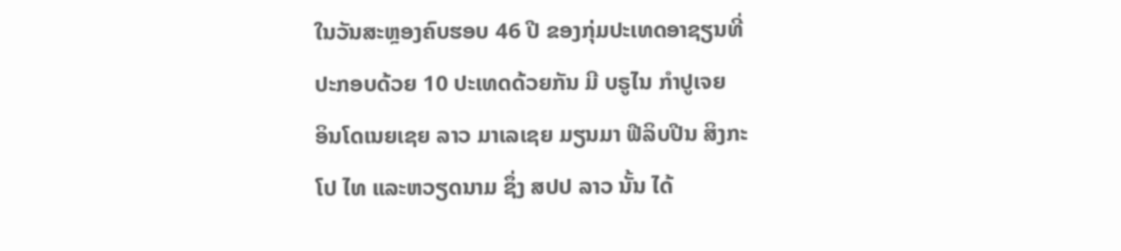ໃນວັນສະຫຼອງຄົບຮອບ 46 ປີ ຂອງກຸ່ມປະເທດອາຊຽນທີ່
ປະກອບດ້ວຍ 10 ປະເທດດ້ວຍກັນ ມີ ບຣູໄນ ກໍາປູເຈຍ
ອິນໂດເນຍເຊຍ ລາວ ມາເລເຊຍ ມຽນມາ ຟີລິບປີນ ສິງກະ
ໂປ ໄທ ແລະຫວຽດນາມ ຊຶ່ງ ສປປ ລາວ ນັ້ນ ໄດ້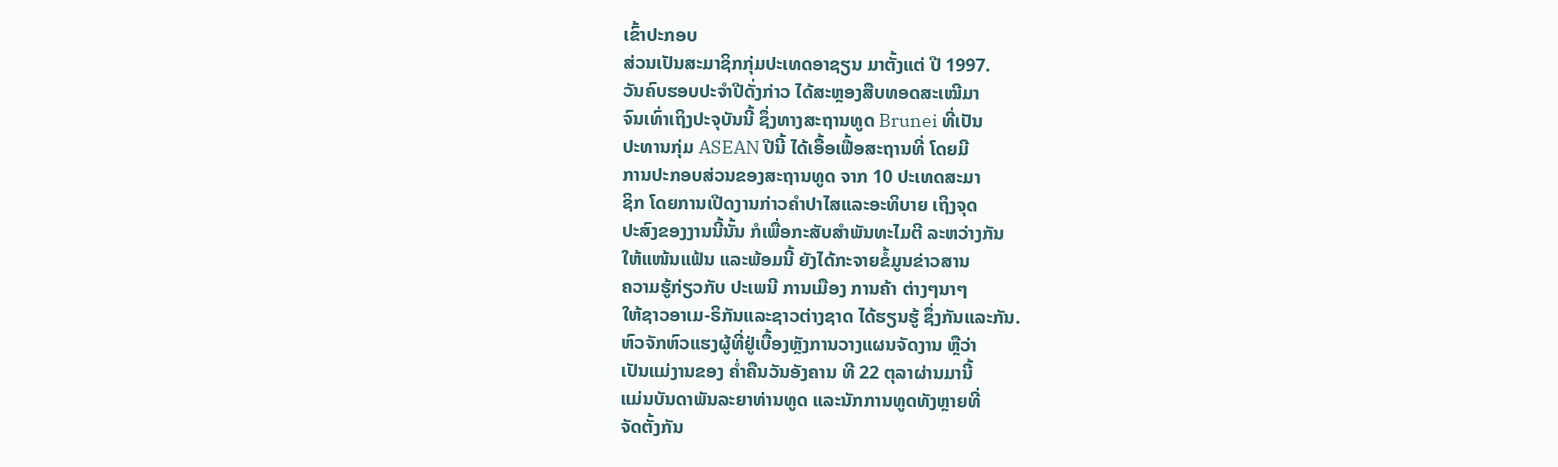ເຂົ້າປະກອບ
ສ່ວນເປັນສະມາຊິກກຸ່ມປະເທດອາຊຽນ ມາຕັ້ງແຕ່ ປີ 1997.
ວັນຄົບຮອບປະຈໍາປີດັ່ງກ່າວ ໄດ້ສະຫຼອງສືບທອດສະເໝີມາ
ຈົນເທົ່າເຖິງປະຈຸບັນນີ້ ຊຶ່ງທາງສະຖານທູດ Brunei ທີ່ເປັນ
ປະທານກຸ່ມ ASEAN ປີນີ້ ໄດ້ເອື້ອເຟື້ອສະຖານທີ່ ໂດຍມີ
ການປະກອບສ່ວນຂອງສະຖານທູດ ຈາກ 10 ປະເທດສະມາ
ຊິກ ໂດຍການເປີດງານກ່າວຄໍາປາໄສແລະອະທິບາຍ ເຖິງຈຸດ
ປະສົງຂອງງານນີ້ນັ້ນ ກໍເພື່ອກະສັບສໍາພັນທະໄມຕີ ລະຫວ່າງກັນ
ໃຫ້ແໜ້ນແຟ້ນ ແລະພ້ອມນີ້ ຍັງໄດ້ກະຈາຍຂໍ້ມູນຂ່າວສານ
ຄວາມຮູ້ກ່ຽວກັບ ປະເພນີ ການເມືອງ ການຄ້າ ຕ່າງໆນາໆ
ໃຫ້ຊາວອາເມ-ຣິກັນແລະຊາວຕ່າງຊາດ ໄດ້ຮຽນຮູ້ ຊຶ່ງກັນແລະກັນ.
ຫົວຈັກຫົວແຮງຜູ້ທີ່ຢູ່ເບື້ອງຫຼັງການວາງແຜນຈັດງານ ຫຼືວ່າ
ເປັນແມ່ງານຂອງ ຄໍ່າຄືນວັນອັງຄານ ທີ 22 ຕຸລາຜ່ານມານີ້
ແມ່ນບັນດາພັນລະຍາທ່ານທູດ ແລະນັກການທູດທັງຫຼາຍທີ່
ຈັດຕັ້ງກັນ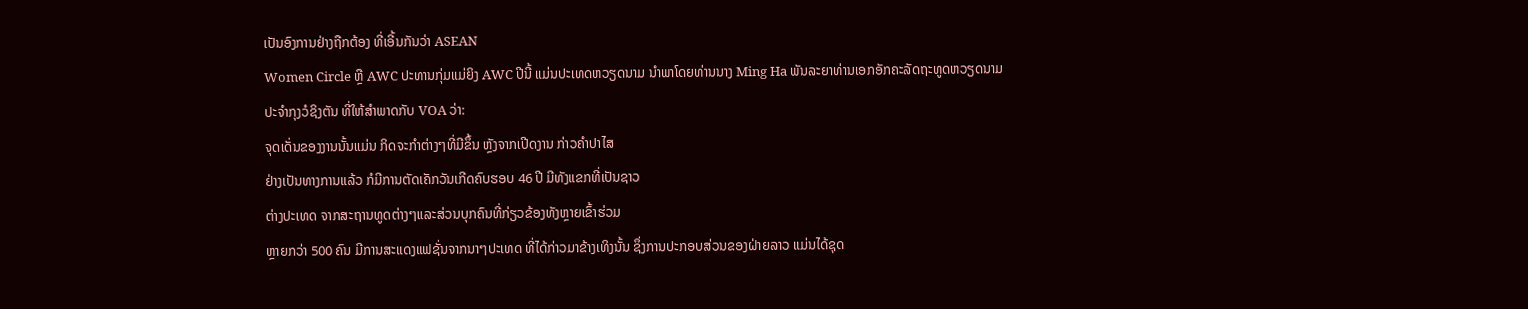ເປັນອົງການຢ່າງຖືກຕ້ອງ ທີ່ເອີ້ນກັນວ່າ ASEAN
Women Circle ຫຼື AWC ປະທານກຸ່ມແມ່ຍິງ AWC ປີນີ້ ແມ່ນປະເທດຫວຽດນາມ ນໍາພາໂດຍທ່ານນາງ Ming Ha ພັນລະຍາທ່ານເອກອັກຄະລັດຖະທູດຫວຽດນາມ
ປະຈໍາກຸງວໍຊິງຕັນ ທີ່ໃຫ້ສໍາພາດກັບ VOA ວ່າ:
ຈຸດເດັ່ນຂອງງານນັ້ນແມ່ນ ກິດຈະກໍາຕ່າງໆທີ່ມີຂຶ້ນ ຫຼັງຈາກເປີດງານ ກ່າວຄໍາປາໄສ
ຢ່າງເປັນທາງການແລ້ວ ກໍມີການຕັດເຄັກວັນເກີດຄົບຮອບ 46 ປີ ມີທັງແຂກທີ່ເປັນຊາວ
ຕ່າງປະເທດ ຈາກສະຖານທູດຕ່າງໆແລະສ່ວນບຸກຄົນທີ່ກ່ຽວຂ້ອງທັງຫຼາຍເຂົ້າຮ່ວມ
ຫຼາຍກວ່າ 500 ຄົນ ມີການສະແດງແຟຊັ່ນຈາກນາໆປະເທດ ທີ່ໄດ້ກ່າວມາຂ້າງເທິງນັ້ນ ຊຶ່ງການປະກອບສ່ວນຂອງຝ່າຍລາວ ແມ່ນໄດ້ຊຸດ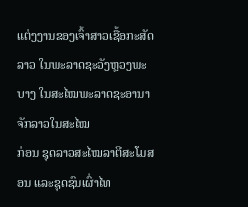ແຕ່ງງານຂອງເຈົ້າສາວເຊື້ອກະສັດ
ລາວ ໃນພະລາດຊະວັງຫຼວງພະບາງ ໃນສະໄໝພະລາດຊະອານາຈັກລາວໃນສະໄໝ
ກ່ອນ ຊຸດລາວສະໄໝລາຕີສະໂມສອນ ແລະຊຸດຊົນເຜົ່າໄທ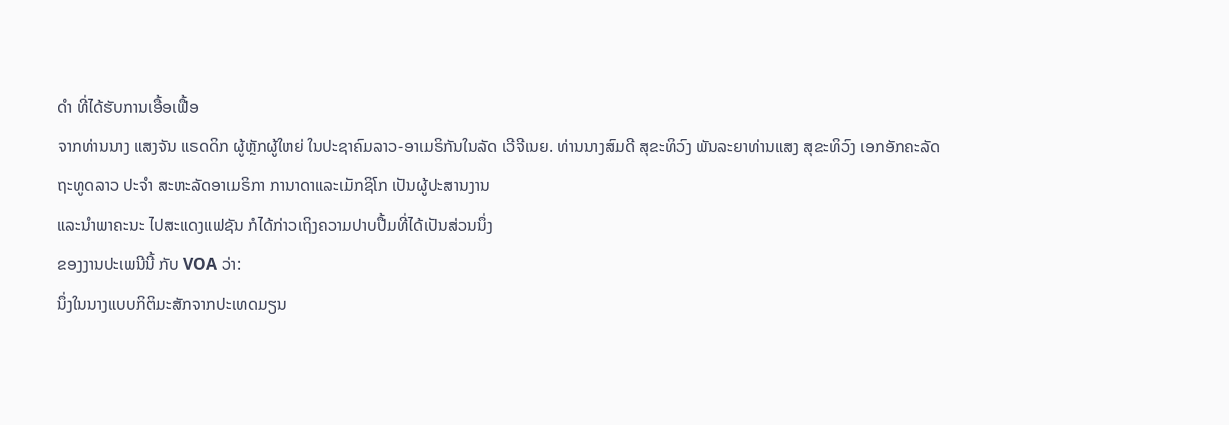ດໍາ ທີ່ໄດ້ຮັບການເອື້ອເຟື້ອ
ຈາກທ່ານນາງ ແສງຈັນ ແຣດດິກ ຜູ້ຫຼັກຜູ້ໃຫຍ່ ໃນປະຊາຄົມລາວ-ອາເມຣິກັນໃນລັດ ເວີຈີເນຍ. ທ່ານນາງສົມດີ ສຸຂະທິວົງ ພັນລະຍາທ່ານແສງ ສຸຂະທິວົງ ເອກອັກຄະລັດ
ຖະທູດລາວ ປະຈໍາ ສະຫະລັດອາເມຣິກາ ການາດາແລະເມັກຊິໂກ ເປັນຜູ້ປະສານງານ
ແລະນໍາພາຄະນະ ໄປສະແດງແຟຊັນ ກໍໄດ້ກ່າວເຖິງຄວາມປາບປື້ມທີ່ໄດ້ເປັນສ່ວນນຶ່ງ
ຂອງງານປະເພນີນີ້ ກັບ VOA ວ່າ:
ນຶ່ງໃນນາງແບບກິຕິມະສັກຈາກປະເທດມຽນ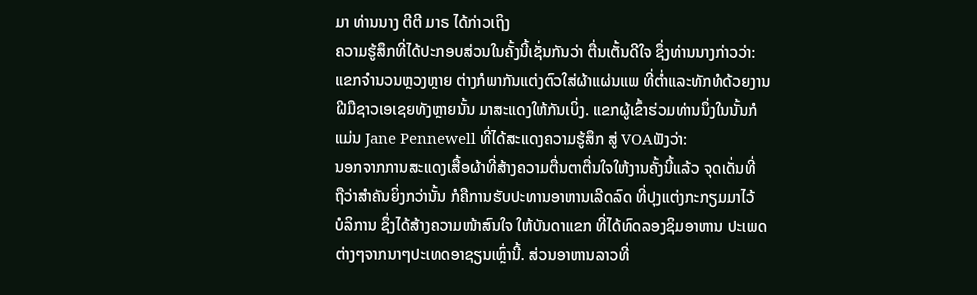ມາ ທ່ານນາງ ຕີຕີ ມາຣ ໄດ້ກ່າວເຖິງ
ຄວາມຮູ້ສຶກທີ່ໄດ້ປະກອບສ່ວນໃນຄັ້ງນີ້ເຊັ່ນກັນວ່າ ຕື່ນເຕັ້ນດີໃຈ ຊຶ່ງທ່ານນາງກ່າວວ່າ:
ແຂກຈໍານວນຫຼວງຫຼາຍ ຕ່າງກໍພາກັນແຕ່ງຕົວໃສ່ຜ້າແຜ່ນແພ ທີ່ຕໍ່າແລະທັກທໍດ້ວຍງານ
ຝີມືຊາວເອເຊຍທັງຫຼາຍນັ້ນ ມາສະແດງໃຫ້ກັນເບິ່ງ. ແຂກຜູ້ເຂົ້າຮ່ວມທ່ານນຶ່ງໃນນັ້ນກໍ
ແມ່ນ Jane Pennewell ທີ່ໄດ້ສະແດງຄວາມຮູ້ສຶກ ສູ່ VOAຟັງວ່າ:
ນອກຈາກການສະແດງເສື້ອຜ້າທີ່ສ້າງຄວາມຕື່ນຕາຕື່ນໃຈໃຫ້ງານຄັ້ງນີ້ແລ້ວ ຈຸດເດັ່ນທີ່
ຖືວ່າສໍາຄັນຍິ່ງກວ່ານັ້ນ ກໍຄືການຮັບປະທານອາຫານເລີດລົດ ທີ່ປຸງແຕ່ງກະກຽມມາໄວ້
ບໍລິການ ຊຶ່ງໄດ້ສ້າງຄວາມໜ້າສົນໃຈ ໃຫ້ບັນດາແຂກ ທີ່ໄດ້ທົດລອງຊິມອາຫານ ປະເພດ
ຕ່າງໆຈາກນາໆປະເທດອາຊຽນເຫຼົ່ານີ້. ສ່ວນອາຫານລາວທີ່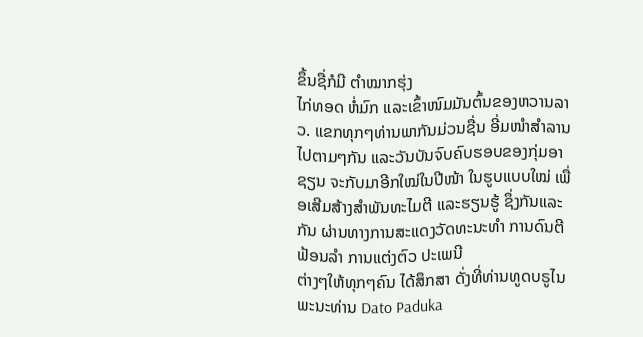ຂຶ້ນຊື່ກໍມີ ຕໍາໝາກຮຸ່ງ
ໄກ່ທອດ ຫໍ່ມົກ ແລະເຂົ້າໜົມມັນຕົ້ນຂອງຫວານລາວ. ແຂກທຸກໆທ່ານພາກັນມ່ວນຊື່ນ ອີ່ມໜໍາສໍາລານໄປຕາມໆກັນ ແລະວັນບັນຈົບຄົບຮອບຂອງກຸ່ມອາຊຽນ ຈະກັບມາອີກໃໝ່ໃນປີໜ້າ ໃນຮູບແບບໃໝ່ ເພື່ອເສີມສ້າງສໍາພັນທະໄມຕີ ແລະຮຽນຮູ້ ຊຶ່ງກັນແລະກັນ ຜ່ານທາງການສະແດງວັດທະນະທໍາ ການດົນຕີ ຟ້ອນລໍາ ການແຕ່ງຕົວ ປະເພນີ
ຕ່າງໆໃຫ້ທຸກໆຄົນ ໄດ້ສຶກສາ ດັ່ງທີ່ທ່ານທູດບຣູໄນ ພະນະທ່ານ Dato Paduka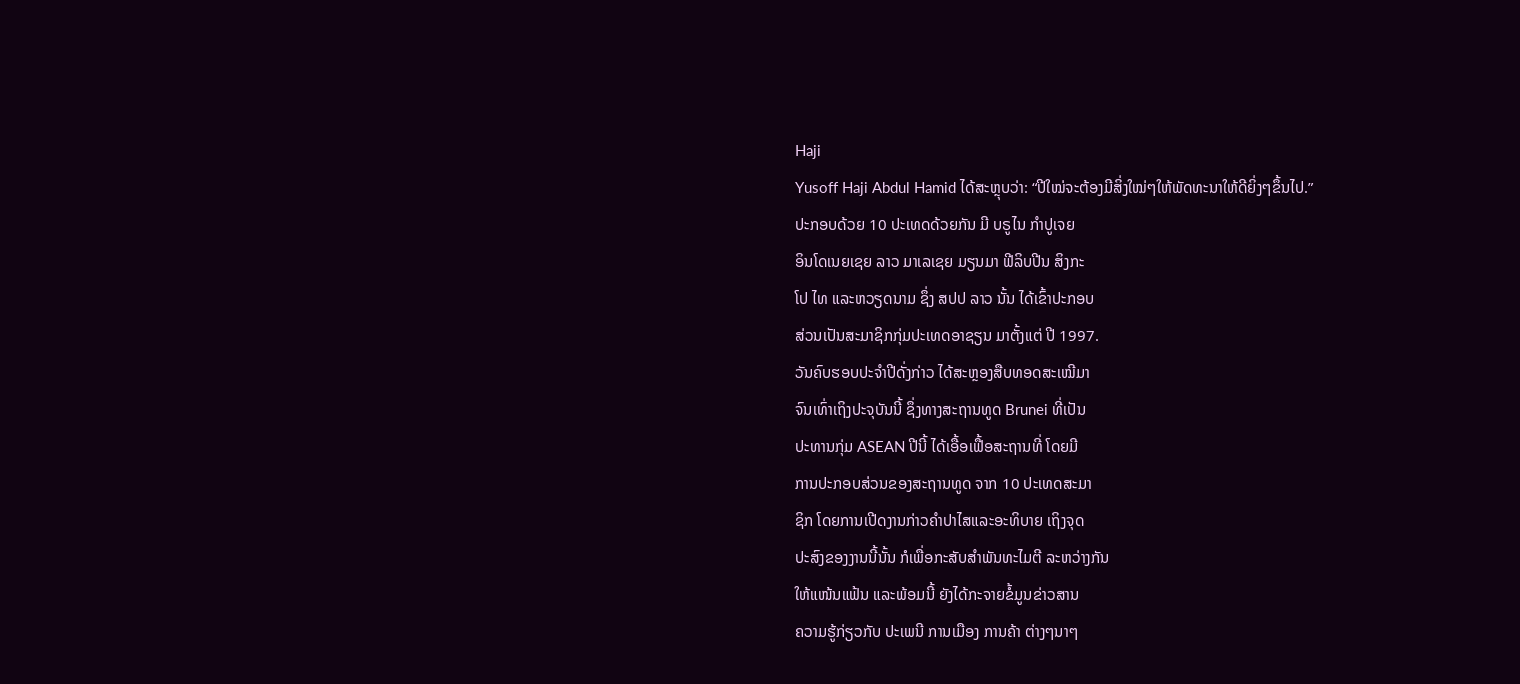Haji
Yusoff Haji Abdul Hamid ໄດ້ສະຫຼຸບວ່າ: “ປີໃໝ່ຈະຕ້ອງມີສິ່ງໃໝ່ໆໃຫ້ພັດທະນາໃຫ້ດີຍິ່ງໆຂຶ້ນໄປ.”
ປະກອບດ້ວຍ 10 ປະເທດດ້ວຍກັນ ມີ ບຣູໄນ ກໍາປູເຈຍ
ອິນໂດເນຍເຊຍ ລາວ ມາເລເຊຍ ມຽນມາ ຟີລິບປີນ ສິງກະ
ໂປ ໄທ ແລະຫວຽດນາມ ຊຶ່ງ ສປປ ລາວ ນັ້ນ ໄດ້ເຂົ້າປະກອບ
ສ່ວນເປັນສະມາຊິກກຸ່ມປະເທດອາຊຽນ ມາຕັ້ງແຕ່ ປີ 1997.
ວັນຄົບຮອບປະຈໍາປີດັ່ງກ່າວ ໄດ້ສະຫຼອງສືບທອດສະເໝີມາ
ຈົນເທົ່າເຖິງປະຈຸບັນນີ້ ຊຶ່ງທາງສະຖານທູດ Brunei ທີ່ເປັນ
ປະທານກຸ່ມ ASEAN ປີນີ້ ໄດ້ເອື້ອເຟື້ອສະຖານທີ່ ໂດຍມີ
ການປະກອບສ່ວນຂອງສະຖານທູດ ຈາກ 10 ປະເທດສະມາ
ຊິກ ໂດຍການເປີດງານກ່າວຄໍາປາໄສແລະອະທິບາຍ ເຖິງຈຸດ
ປະສົງຂອງງານນີ້ນັ້ນ ກໍເພື່ອກະສັບສໍາພັນທະໄມຕີ ລະຫວ່າງກັນ
ໃຫ້ແໜ້ນແຟ້ນ ແລະພ້ອມນີ້ ຍັງໄດ້ກະຈາຍຂໍ້ມູນຂ່າວສານ
ຄວາມຮູ້ກ່ຽວກັບ ປະເພນີ ການເມືອງ ການຄ້າ ຕ່າງໆນາໆ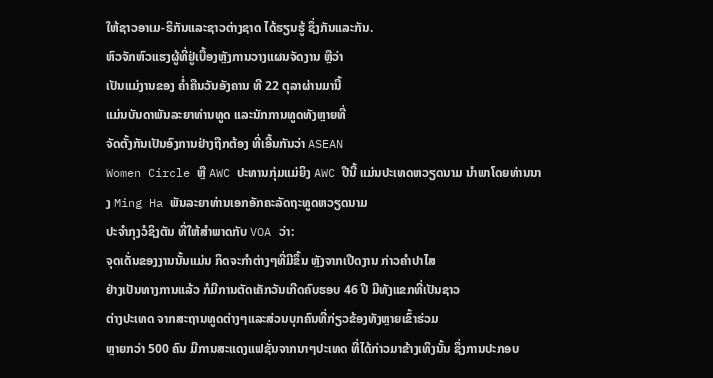ໃຫ້ຊາວອາເມ-ຣິກັນແລະຊາວຕ່າງຊາດ ໄດ້ຮຽນຮູ້ ຊຶ່ງກັນແລະກັນ.
ຫົວຈັກຫົວແຮງຜູ້ທີ່ຢູ່ເບື້ອງຫຼັງການວາງແຜນຈັດງານ ຫຼືວ່າ
ເປັນແມ່ງານຂອງ ຄໍ່າຄືນວັນອັງຄານ ທີ 22 ຕຸລາຜ່ານມານີ້
ແມ່ນບັນດາພັນລະຍາທ່ານທູດ ແລະນັກການທູດທັງຫຼາຍທີ່
ຈັດຕັ້ງກັນເປັນອົງການຢ່າງຖືກຕ້ອງ ທີ່ເອີ້ນກັນວ່າ ASEAN
Women Circle ຫຼື AWC ປະທານກຸ່ມແມ່ຍິງ AWC ປີນີ້ ແມ່ນປະເທດຫວຽດນາມ ນໍາພາໂດຍທ່ານນາງ Ming Ha ພັນລະຍາທ່ານເອກອັກຄະລັດຖະທູດຫວຽດນາມ
ປະຈໍາກຸງວໍຊິງຕັນ ທີ່ໃຫ້ສໍາພາດກັບ VOA ວ່າ:
ຈຸດເດັ່ນຂອງງານນັ້ນແມ່ນ ກິດຈະກໍາຕ່າງໆທີ່ມີຂຶ້ນ ຫຼັງຈາກເປີດງານ ກ່າວຄໍາປາໄສ
ຢ່າງເປັນທາງການແລ້ວ ກໍມີການຕັດເຄັກວັນເກີດຄົບຮອບ 46 ປີ ມີທັງແຂກທີ່ເປັນຊາວ
ຕ່າງປະເທດ ຈາກສະຖານທູດຕ່າງໆແລະສ່ວນບຸກຄົນທີ່ກ່ຽວຂ້ອງທັງຫຼາຍເຂົ້າຮ່ວມ
ຫຼາຍກວ່າ 500 ຄົນ ມີການສະແດງແຟຊັ່ນຈາກນາໆປະເທດ ທີ່ໄດ້ກ່າວມາຂ້າງເທິງນັ້ນ ຊຶ່ງການປະກອບ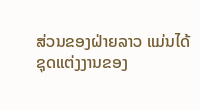ສ່ວນຂອງຝ່າຍລາວ ແມ່ນໄດ້ຊຸດແຕ່ງງານຂອງ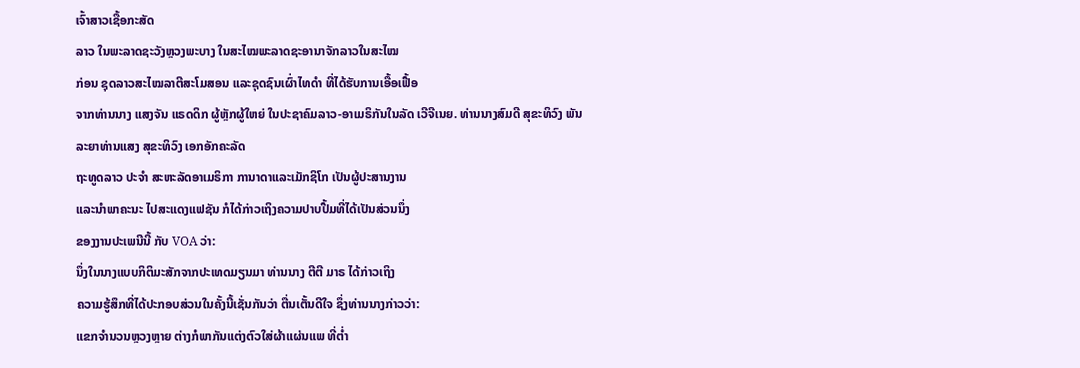ເຈົ້າສາວເຊື້ອກະສັດ
ລາວ ໃນພະລາດຊະວັງຫຼວງພະບາງ ໃນສະໄໝພະລາດຊະອານາຈັກລາວໃນສະໄໝ
ກ່ອນ ຊຸດລາວສະໄໝລາຕີສະໂມສອນ ແລະຊຸດຊົນເຜົ່າໄທດໍາ ທີ່ໄດ້ຮັບການເອື້ອເຟື້ອ
ຈາກທ່ານນາງ ແສງຈັນ ແຣດດິກ ຜູ້ຫຼັກຜູ້ໃຫຍ່ ໃນປະຊາຄົມລາວ-ອາເມຣິກັນໃນລັດ ເວີຈີເນຍ. ທ່ານນາງສົມດີ ສຸຂະທິວົງ ພັນລະຍາທ່ານແສງ ສຸຂະທິວົງ ເອກອັກຄະລັດ
ຖະທູດລາວ ປະຈໍາ ສະຫະລັດອາເມຣິກາ ການາດາແລະເມັກຊິໂກ ເປັນຜູ້ປະສານງານ
ແລະນໍາພາຄະນະ ໄປສະແດງແຟຊັນ ກໍໄດ້ກ່າວເຖິງຄວາມປາບປື້ມທີ່ໄດ້ເປັນສ່ວນນຶ່ງ
ຂອງງານປະເພນີນີ້ ກັບ VOA ວ່າ:
ນຶ່ງໃນນາງແບບກິຕິມະສັກຈາກປະເທດມຽນມາ ທ່ານນາງ ຕີຕີ ມາຣ ໄດ້ກ່າວເຖິງ
ຄວາມຮູ້ສຶກທີ່ໄດ້ປະກອບສ່ວນໃນຄັ້ງນີ້ເຊັ່ນກັນວ່າ ຕື່ນເຕັ້ນດີໃຈ ຊຶ່ງທ່ານນາງກ່າວວ່າ:
ແຂກຈໍານວນຫຼວງຫຼາຍ ຕ່າງກໍພາກັນແຕ່ງຕົວໃສ່ຜ້າແຜ່ນແພ ທີ່ຕໍ່າ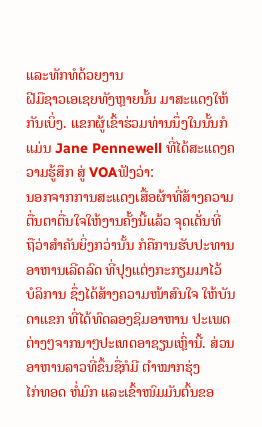ແລະທັກທໍດ້ວຍງານ
ຝີມືຊາວເອເຊຍທັງຫຼາຍນັ້ນ ມາສະແດງໃຫ້ກັນເບິ່ງ. ແຂກຜູ້ເຂົ້າຮ່ວມທ່ານນຶ່ງໃນນັ້ນກໍ
ແມ່ນ Jane Pennewell ທີ່ໄດ້ສະແດງຄວາມຮູ້ສຶກ ສູ່ VOAຟັງວ່າ:
ນອກຈາກການສະແດງເສື້ອຜ້າທີ່ສ້າງຄວາມຕື່ນຕາຕື່ນໃຈໃຫ້ງານຄັ້ງນີ້ແລ້ວ ຈຸດເດັ່ນທີ່
ຖືວ່າສໍາຄັນຍິ່ງກວ່ານັ້ນ ກໍຄືການຮັບປະທານອາຫານເລີດລົດ ທີ່ປຸງແຕ່ງກະກຽມມາໄວ້
ບໍລິການ ຊຶ່ງໄດ້ສ້າງຄວາມໜ້າສົນໃຈ ໃຫ້ບັນດາແຂກ ທີ່ໄດ້ທົດລອງຊິມອາຫານ ປະເພດ
ຕ່າງໆຈາກນາໆປະເທດອາຊຽນເຫຼົ່ານີ້. ສ່ວນອາຫານລາວທີ່ຂຶ້ນຊື່ກໍມີ ຕໍາໝາກຮຸ່ງ
ໄກ່ທອດ ຫໍ່ມົກ ແລະເຂົ້າໜົມມັນຕົ້ນຂອ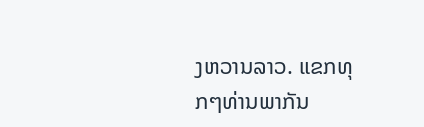ງຫວານລາວ. ແຂກທຸກໆທ່ານພາກັນ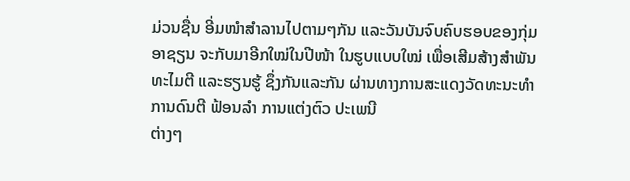ມ່ວນຊື່ນ ອີ່ມໜໍາສໍາລານໄປຕາມໆກັນ ແລະວັນບັນຈົບຄົບຮອບຂອງກຸ່ມອາຊຽນ ຈະກັບມາອີກໃໝ່ໃນປີໜ້າ ໃນຮູບແບບໃໝ່ ເພື່ອເສີມສ້າງສໍາພັນທະໄມຕີ ແລະຮຽນຮູ້ ຊຶ່ງກັນແລະກັນ ຜ່ານທາງການສະແດງວັດທະນະທໍາ ການດົນຕີ ຟ້ອນລໍາ ການແຕ່ງຕົວ ປະເພນີ
ຕ່າງໆ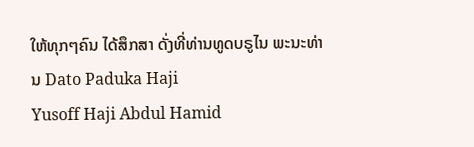ໃຫ້ທຸກໆຄົນ ໄດ້ສຶກສາ ດັ່ງທີ່ທ່ານທູດບຣູໄນ ພະນະທ່ານ Dato Paduka Haji
Yusoff Haji Abdul Hamid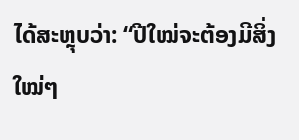ໄດ້ສະຫຼຸບວ່າ: “ປີໃໝ່ຈະຕ້ອງມີສິ່ງໃໝ່ໆ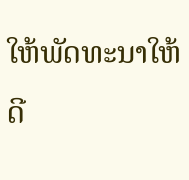ໃຫ້ພັດທະນາໃຫ້ດີ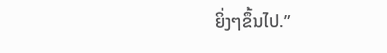ຍິ່ງໆຂຶ້ນໄປ.”